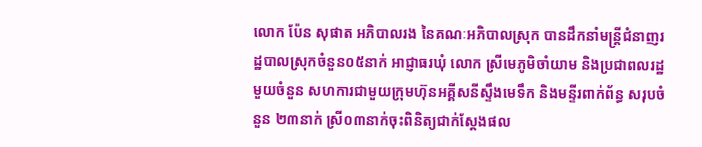លោក ប៉ែន សុផាត អភិបាលរង នៃគណៈអភិបាលស្រុក បានដឹកនាំមន្រ្តីជំនាញរដ្ឋបាលស្រុកចំនួន០៥នាក់ អាជ្ញាធរឃុំ លោក ស្រីមេភូមិចាំយាម និងប្រជាពលរដ្ឋមួយចំនួន សហការជាមួយក្រុមហ៊ុនអគ្គីសនីស្ទឹងមេទឹក និងមន្ទីរពាក់ព័ន្ធ សរុបចំនួន ២៣នាក់ ស្រី០៣នាក់ចុះពិនិត្យជាក់ស្តែងផល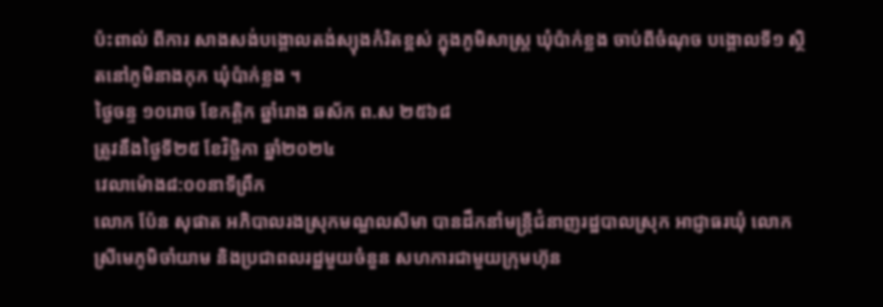ប៉ះពាល់ ពីការ សាងសង់បង្គោលតង់ស្យុងកំរិតខ្ពស់ ក្នុងភូមិសាស្ត្រ ឃុំប៉ាក់ខ្លង ចាប់ពីចំណុច បង្គោលទី១ ស្ថិតនៅភូមិនាងកុក ឃុំប៉ាក់ខ្លង ។
ថ្ងៃចន្ទ ១០រោច ខែកត្តិក ឆ្នាំរោង ឆស័ក ព.ស ២៥៦៨
ត្រូវនឹងថ្ងៃទី២៥ ខែវិច្ឆិកា ឆ្នាំ២០២៤
វេលាម៉ោង៨:០០នាទីព្រឹក
លោក ប៉ែន សុផាត អភិបាលរងស្រុកមណ្ឌលសីមា បានដឹកនាំមន្រ្តីជំនាញរដ្ឋបាលស្រុក អាជ្ញាធរឃុំ លោក ស្រីមេភូមិចាំយាម និងប្រជាពលរដ្ឋមួយចំនួន សហការជាមួយក្រុមហ៊ុន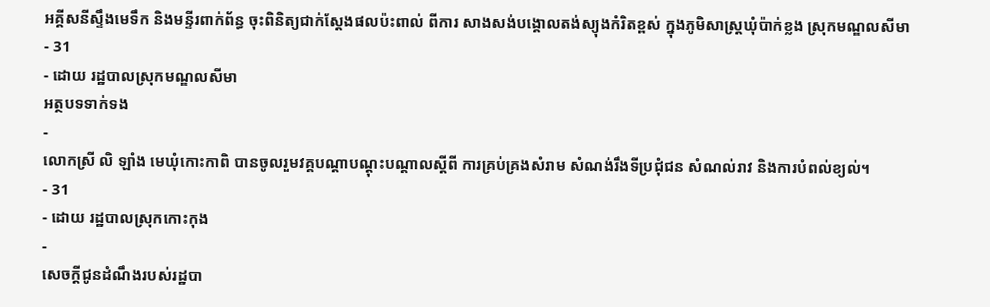អគ្គីសនីស្ទឹងមេទឹក និងមន្ទីរពាក់ព័ន្ធ ចុះពិនិត្យជាក់ស្តែងផលប៉ះពាល់ ពីការ សាងសង់បង្គោលតង់ស្យុងកំរិតខ្ពស់ ក្នុងភូមិសាស្ត្រឃុំប៉ាក់ខ្លង ស្រុកមណ្ឌលសីមា
- 31
- ដោយ រដ្ឋបាលស្រុកមណ្ឌលសីមា
អត្ថបទទាក់ទង
-
លោកស្រី លិ ឡាំង មេឃុំកោះកាពិ បានចូលរួមវគ្គបណ្ដាបណ្តុះបណ្តាលស្ដីពី ការគ្រប់គ្រងសំរាម សំណង់រឹងទីប្រជុំជន សំណល់រាវ និងការបំពល់ខ្យល់។
- 31
- ដោយ រដ្ឋបាលស្រុកកោះកុង
-
សេចក្ដីជូនដំណឹងរបស់រដ្ឋបា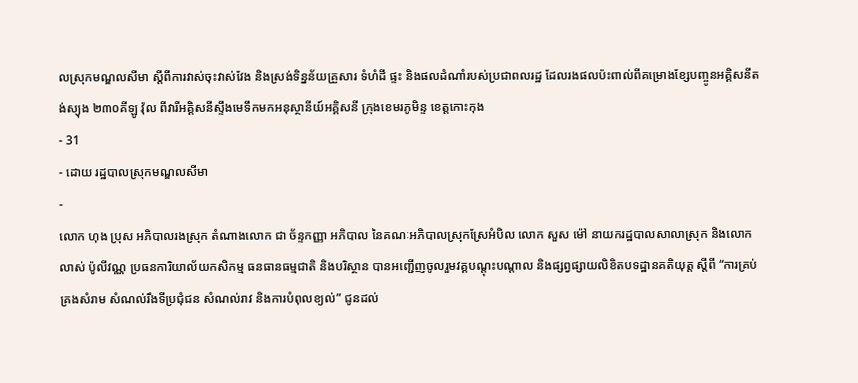លស្រុកមណ្ឌលសីមា ស្ដីពីការវាស់ចុះវាស់វែង និងស្រង់ទិន្នន័យគ្រួសារ ទំហំដី ផ្ទះ និងផលដំណាំរបស់ប្រជាពលរដ្ឋ ដែលរងផលប៉ះពាល់ពីគម្រោងខ្សែបញ្ចូនអគ្គិសនីតង់ស្យុង ២៣០គីឡូ វ៉ុល ពីវារីអគ្គិសនីស្ទឹងមេទឹកមកអនុស្ថានីយ៍អគ្គិសនី ក្រុងខេមរភូមិន្ទ ខេត្តកោះកុង
- 31
- ដោយ រដ្ឋបាលស្រុកមណ្ឌលសីមា
-
លោក ហុង ប្រុស អភិបាលរងស្រុក តំណាងលោក ជា ច័ន្ទកញ្ញា អភិបាល នៃគណៈអភិបាលស្រុកស្រែអំបិល លោក សួស ម៉ៅ នាយករដ្ឋបាលសាលាស្រុក និងលោក លាស់ ប៉ូលីវណ្ណ ប្រធនការិយាល័យកសិកម្ម ធនធានធម្មជាតិ និងបរិស្ថាន បានអញ្ជើញចូលរួមវគ្គបណ្តុះបណ្តាល និងផ្សព្វផ្សាយលិខិតបទដ្ឋានគតិយុត្ត ស្តីពី “ការគ្រប់គ្រងសំរាម សំណល់រឹងទីប្រជុំជន សំណល់រាវ និងការបំពុលខ្យល់” ជូនដល់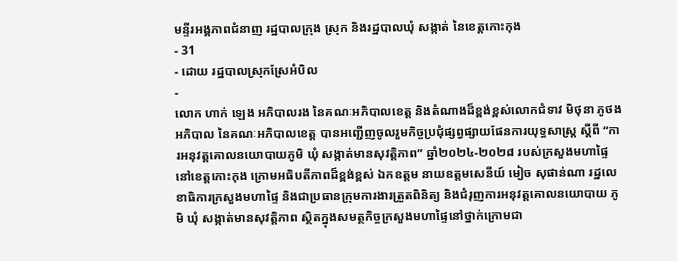មន្ទីរអង្គភាពជំនាញ រដ្ឋបាលក្រុង ស្រុក និងរដ្ឋបាលឃុំ សង្កាត់ នៃខេត្តកោះកុង
- 31
- ដោយ រដ្ឋបាលស្រុកស្រែអំបិល
-
លោក ហាក់ ឡេង អភិបាលរង នៃគណៈអភិបាលខេត្ត និងតំណាងដ៏ខ្ពង់ខ្ពស់លោកជំទាវ មិថុនា ភូថង អភិបាល នៃគណៈអភិបាលខេត្ត បានអញ្ជើញចូលរួមកិច្ចប្រជុំផ្សព្វផ្សាយផែនការយុទ្ធសាស្ត្រ ស្តីពី “ការអនុវត្តគោលនយោបាយភូមិ ឃុំ សង្កាត់មានសុវត្តិភាព” ឆ្នាំ២០២៤-២០២៨ របស់ក្រសួងមហាផ្ទៃ នៅខេត្តកោះកុង ក្រោមអធិបតីភាពដ៏ខ្ពង់ខ្ពស់ ឯកឧត្តម នាយឧត្តមសេនីយ៍ មៀច សុផាន់ណា រដ្ឋលេខាធិការក្រសួងមហាផ្ទៃ និងជាប្រធានក្រុមការងារត្រួតពិនិត្យ និងជំរុញការអនុវត្តគោលនយោបាយ ភូមិ ឃុំ សង្កាត់មានសុវត្តិភាព ស្ថិតក្នុងសមត្ថកិច្ចក្រសួងមហាផ្ទៃនៅថ្នាក់ក្រោមជា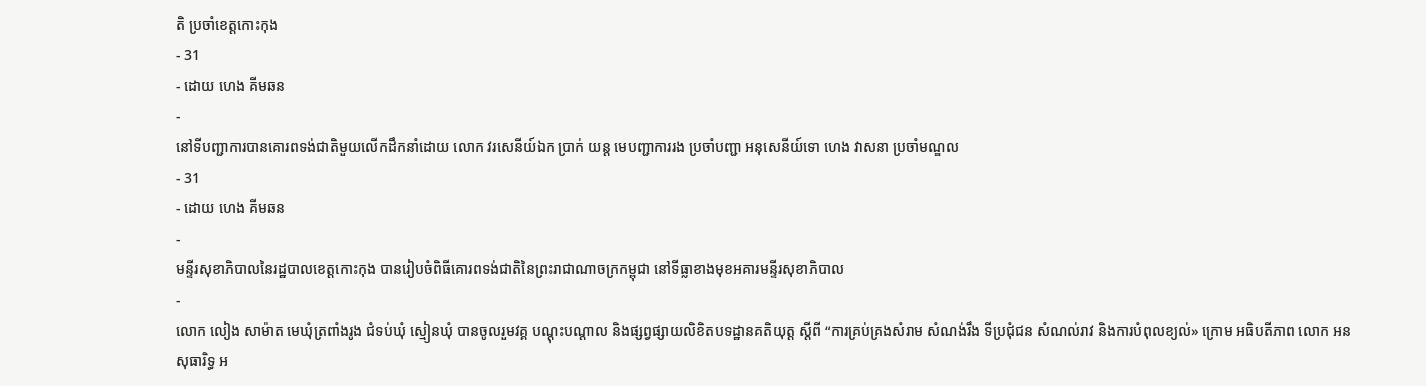តិ ប្រចាំខេត្តកោះកុង
- 31
- ដោយ ហេង គីមឆន
-
នៅទីបញ្ជាការបានគោរពទង់ជាតិមួយលើកដឹកនាំដោយ លោក វរសេនីយ៍ឯក ប្រាក់ យន្ត មេបញ្ជាការរង ប្រចាំបញ្ជា អនុសេនីយ៍ទោ ហេង វាសនា ប្រចាំមណ្ឌល
- 31
- ដោយ ហេង គីមឆន
-
មន្ទីរសុខាភិបាលនៃរដ្ឋបាលខេត្តកោះកុង បានរៀបចំពិធីគោរពទង់ជាតិនៃព្រះរាជាណាចក្រកម្ពុជា នៅទីធ្លាខាងមុខអគារមន្ទីរសុខាភិបាល
-
លោក លៀង សាម៉ាត មេឃុំត្រពាំងរូង ជំទប់ឃុំ ស្មៀនឃុំ បានចូលរួមវគ្គ បណ្តុះបណ្តាល និងផ្សព្វផ្សាយលិខិតបទដ្ឋានគតិយុត្ត ស្តីពី “ការគ្រប់គ្រងសំរាម សំណង់រឹង ទីប្រជុំជន សំណល់រាវ និងការបំពុលខ្យល់» ក្រោម អធិបតីភាព លោក អន សុធារិទ្ធ អ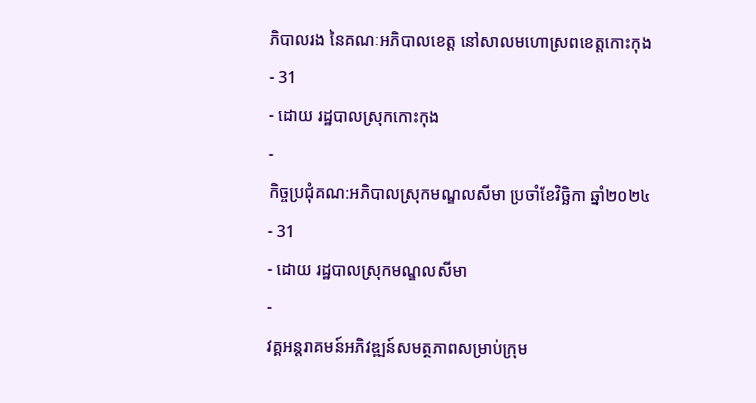ភិបាលរង នៃគណៈអភិបាលខេត្ត នៅសាលមហោស្រពខេត្តកោះកុង
- 31
- ដោយ រដ្ឋបាលស្រុកកោះកុង
-
កិច្ចប្រជុំគណ:អភិបាលស្រុកមណ្ឌលសីមា ប្រចាំខែវិច្ឆិកា ឆ្នាំ២០២៤
- 31
- ដោយ រដ្ឋបាលស្រុកមណ្ឌលសីមា
-
វគ្គអន្តរាគមន៍អភិវឌ្ឍន៍សមត្ថភាពសម្រាប់ក្រុម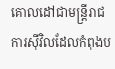គោលដៅជាមន្ត្រីរាជការស៊ីវិលដែលកំពុងប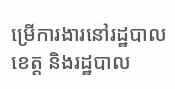ម្រេីការងារនៅរដ្ឋបាលខេត្ត និងរដ្ឋបាល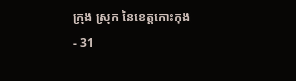ក្រុង ស្រុក នៃខេត្តកោះកុង
- 31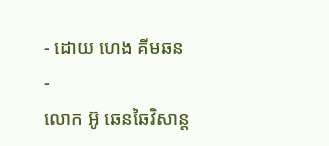- ដោយ ហេង គីមឆន
-
លោក អ៊ូ ឆេនឆៃវិសាន្ដ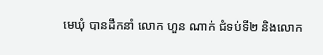មេឃុំ បានដឹកនាំ លោក ហួន ណាក់ ជំទប់ទី២ និងលោក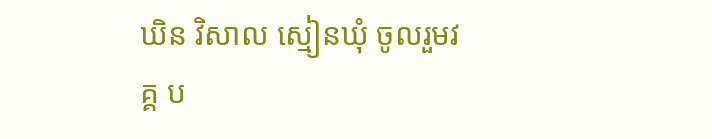ឃិន វិសាល ស្មៀនឃុំ ចូលរួមវគ្គ ប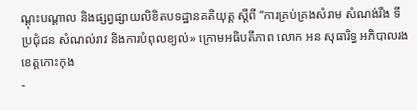ណ្តុះបណ្តាល និងផ្សព្វផ្សាយលិខិតបទដ្ឋានគតិយុត្ត ស្តីពី “ការគ្រប់គ្រងសំរាម សំណង់រឹង ទីប្រជុំជន សំណល់រាវ និងការបំពុលខ្យល់» ក្រោមអធិបតីភាព លោក អន សុធារិទ្ធ អភិបាលរងខេត្តកោះកុង
-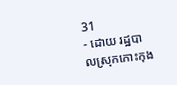31
- ដោយ រដ្ឋបាលស្រុកកោះកុង